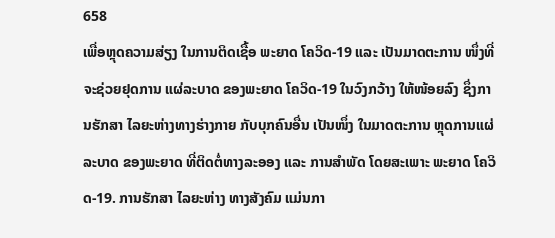658
ເພື່ອຫຼຸດຄວາມສ່ຽງ ໃນການຕິດເຊື້ອ ພະຍາດ ໂຄວິດ-19 ແລະ ເປັນມາດຕະການ ໜຶ່ງທີ່ ຈະຊ່ວຍຢຸດການ ແຜ່ລະບາດ ຂອງພະຍາດ ໂຄວິດ-19 ໃນວົງກວ້າງ ໃຫ້ໜ້ອຍລົງ ຊຶ່ງການຮັກສາ ໄລຍະຫ່າງທາງຮ່າງກາຍ ກັບບຸກຄົນອື່ນ ເປັນໜຶ່ງ ໃນມາດຕະການ ຫຼຸດການແຜ່ລະບາດ ຂອງພະຍາດ ທີ່ຕິດຕໍ່ທາງລະອອງ ແລະ ການສໍາພັດ ໂດຍສະເພາະ ພະຍາດ ໂຄວິດ-19. ການຮັກສາ ໄລຍະຫ່າງ ທາງສັງຄົມ ແມ່ນກາ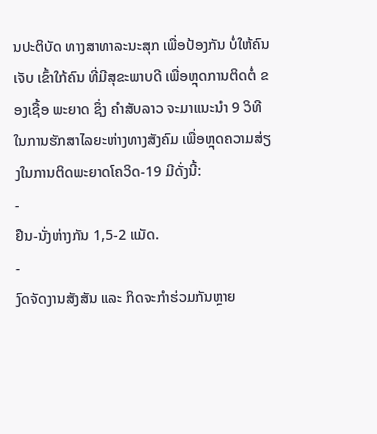ນປະຕິບັດ ທາງສາທາລະນະສຸກ ເພື່ອປ້ອງກັນ ບໍ່ໃຫ້ຄົນເຈັບ ເຂົ້າໃກ້ຄົນ ທີ່ມີສຸຂະພາບດີ ເພື່ອຫຼຸດການຕິດຕໍ່ ຂອງເຊື້ອ ພະຍາດ ຊຶ່ງ ຄໍາສັບລາວ ຈະມາແນະນໍາ 9 ວິທີ ໃນການຮັກສາໄລຍະຫ່າງທາງສັງຄົມ ເພື່ອຫຼຸດຄວາມສ່ຽງໃນການຕິດພະຍາດໂຄວິດ-19 ມີດັ່ງນີ້:
-
ຢືນ-ນັ່ງຫ່າງກັນ 1,5-2 ແມັດ.
-
ງົດຈັດງານສັງສັນ ແລະ ກິດຈະກໍາຮ່ວມກັນຫຼາຍ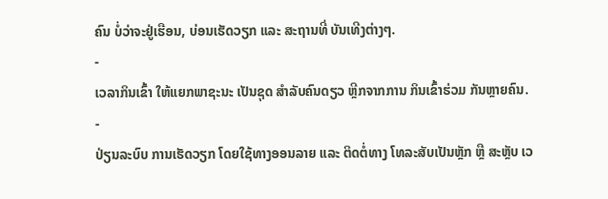ຄົນ ບໍ່ວ່າຈະຢູ່ເຮືອນ, ບ່ອນເຮັດວຽກ ແລະ ສະຖານທີ່ ບັນເທີງຕ່າງໆ.
-
ເວລາກິນເຂົ້າ ໃຫ້ແຍກພາຊະນະ ເປັນຊຸດ ສໍາລັບຄົນດຽວ ຫຼີກຈາກການ ກິນເຂົ້າຮ່ວມ ກັນຫຼາຍຄົນ.
-
ປ່ຽນລະບົບ ການເຮັດວຽກ ໂດຍໃຊ້ທາງອອນລາຍ ແລະ ຕິດຕໍ່ທາງ ໂທລະສັບເປັນຫຼັກ ຫຼື ສະຫຼັບ ເວ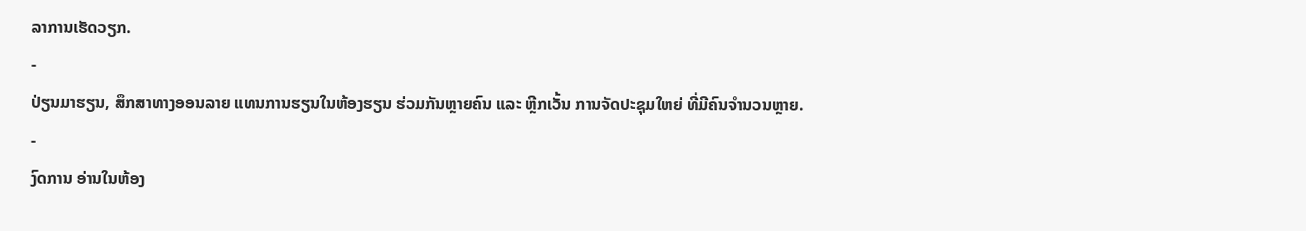ລາການເຮັດວຽກ.
-
ປ່ຽນມາຮຽນ, ສຶກສາທາງອອນລາຍ ແທນການຮຽນໃນຫ້ອງຮຽນ ຮ່ວມກັນຫຼາຍຄົນ ແລະ ຫຼີກເວັ້ນ ການຈັດປະຊຸມໃຫຍ່ ທີ່ມີຄົນຈໍານວນຫຼາຍ.
-
ງົດການ ອ່ານໃນຫ້ອງ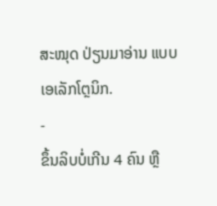ສະໝຸດ ປ່ຽນມາອ່ານ ແບບເອເລັກໂຕຼນິກ.
-
ຂຶ້ນລິບບໍ່ເກີນ 4 ຄົນ ຫຼື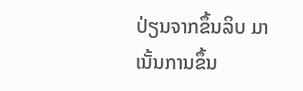ປ່ຽນຈາກຂຶ້ນລິບ ມາເນັ້ນການຂຶ້ນ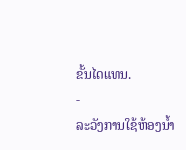ຂັ້ນໄດແທນ.
-
ລະວັງການໃຊ້ຫ້ອງນໍ້າ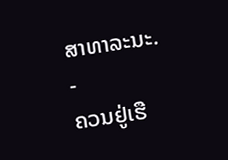ສາທາລະນະ.
-
ຄວນຢູ່ເຮື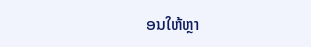ອນໃຫ້ຫຼາ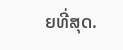ຍທີ່ສຸດ.